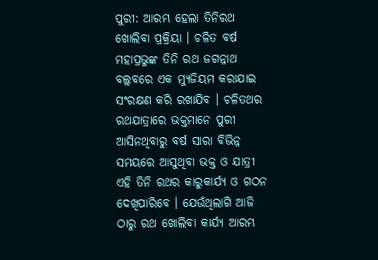ପୁରୀ: ଆରମ୍ଭ ହେଲା ତିନିରଥ ଖୋଲିବା ପ୍ରକ୍ରିୟା । ଚଳିତ ବର୍ଷ ମହାପ୍ରଭୁଙ୍କ ତିନି ରଥ ଜଗନ୍ନାଥ ବଲ୍ଲବରେ ଏକ ମ୍ୟୁଜିୟମ କରାଯାଇ ସଂରକ୍ଷଣ କରି ରଖାଯିବ । ଚଳିତଥର ରଥଯାତ୍ରାରେ ଭକ୍ତମାନେ ପୁରୀ ଆସିନଥିବାରୁ ବର୍ଷ ସାରା ବିଭିନ୍ନ ସମୟରେ ଆସୁଥିବା ଭକ୍ତ ଓ ଯାତ୍ରୀ ଏହି ତିନି ରଥର କାରୁକାର୍ଯ୍ୟ ଓ ଗଠନ ଦେଖିପାରିବେ । ଯେଉଁଥିଲାଗି ଆଜି ଠାରୁ ରଥ ଖୋଲିବା କାର୍ଯ୍ୟ ଆରମ୍ଭ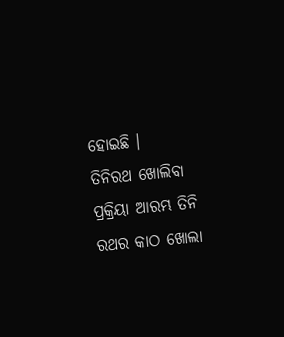ହୋଇଛି ।
ତିନିରଥ ଖୋଲିବା ପ୍ରକ୍ରିୟା ଆରମ୍ଭ ତିନି ରଥର କାଠ ଖୋଲା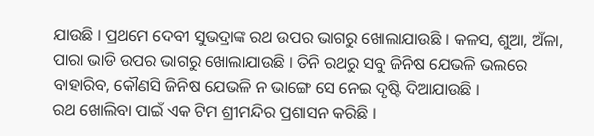ଯାଉଛି । ପ୍ରଥମେ ଦେବୀ ସୁଭଦ୍ରାଙ୍କ ରଥ ଉପର ଭାଗରୁ ଖୋଲାଯାଉଛି । କଳସ, ଶୁଆ, ଅଁଳା, ପାରା ଭାଡି ଉପର ଭାଗରୁ ଖୋଲାଯାଉଛି । ତିନି ରଥରୁ ସବୁ ଜିନିଷ ଯେଭଳି ଭଲରେ ବାହାରିବ, କୌଣସି ଜିନିଷ ଯେଭଳି ନ ଭାଙ୍ଗେ ସେ ନେଇ ଦୃଷ୍ଟି ଦିଆଯାଉଛି ।
ରଥ ଖୋଲିବା ପାଇଁ ଏକ ଟିମ ଶ୍ରୀମନ୍ଦିର ପ୍ରଶାସନ କରିଛି ।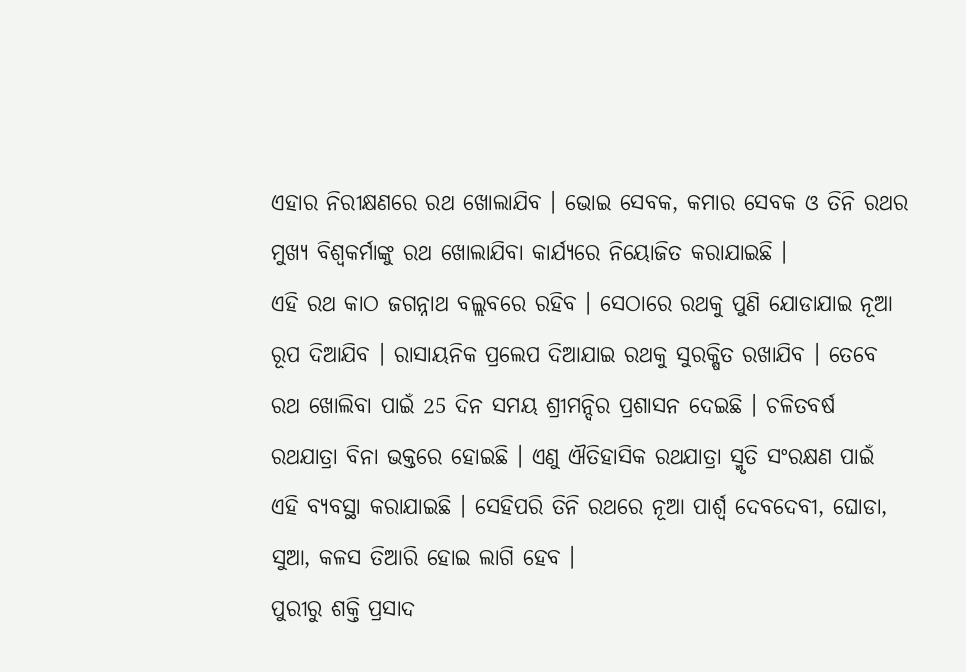ଏହାର ନିରୀକ୍ଷଣରେ ରଥ ଖୋଲାଯିବ । ଭୋଇ ସେବକ, କମାର ସେବକ ଓ ତିନି ରଥର ମୁଖ୍ୟ ବିଶ୍ବକର୍ମାଙ୍କୁ ରଥ ଖୋଲାଯିବା କାର୍ଯ୍ୟରେ ନିୟୋଜିତ କରାଯାଇଛି ।
ଏହି ରଥ କାଠ ଜଗନ୍ନାଥ ବଲ୍ଲବରେ ରହିବ । ସେଠାରେ ରଥକୁ ପୁଣି ଯୋଡାଯାଇ ନୂଆ ରୂପ ଦିଆଯିବ । ରାସାୟନିକ ପ୍ରଲେପ ଦିଆଯାଇ ରଥକୁ ସୁରକ୍ଷିତ ରଖାଯିବ । ତେବେ ରଥ ଖୋଲିବା ପାଇଁ 25 ଦିନ ସମୟ ଶ୍ରୀମନ୍ଦିର ପ୍ରଶାସନ ଦେଇଛି । ଚଳିତବର୍ଷ ରଥଯାତ୍ରା ବିନା ଭକ୍ତରେ ହୋଇଛି । ଏଣୁ ଐତିହାସିକ ରଥଯାତ୍ରା ସ୍ମୃତି ସଂରକ୍ଷଣ ପାଇଁ ଏହି ବ୍ୟବସ୍ଥା କରାଯାଇଛି । ସେହିପରି ତିନି ରଥରେ ନୂଆ ପାର୍ଶ୍ଵ ଦେବଦେବୀ, ଘୋଡା, ସୁଆ, କଳସ ତିଆରି ହୋଇ ଲାଗି ହେବ ।
ପୁରୀରୁ ଶକ୍ତି ପ୍ରସାଦ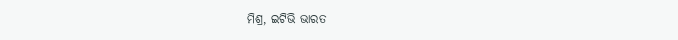ମିଶ୍ର, ଇଟିଭି ଭାରତ